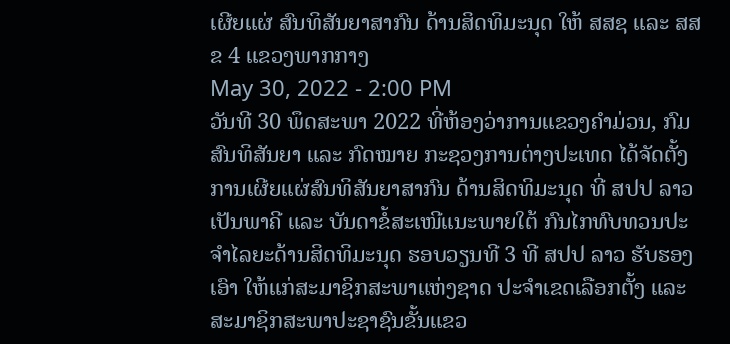ເຜີຍແຜ່ ສົນທິສັນຍາສາກົນ ດ້ານສິດທິມະນຸດ ໃຫ້ ສສຊ ແລະ ສສຂ 4 ແຂວງພາກກາງ
May 30, 2022 - 2:00 PM
ວັນທີ 30 ພຶດສະພາ 2022 ທີ່ຫ້ອງວ່າການແຂວງຄໍາມ່ວນ, ກົມສົນທິສັນຍາ ແລະ ກົດໝາຍ ກະຊວງການຕ່າງປະເທດ ໄດ້ຈັດຕັ້ງການເຜີຍແຜ່ສົນທິສັນຍາສາກົນ ດ້ານສິດທິມະນຸດ ທີ່ ສປປ ລາວ ເປັນພາຄີ ແລະ ບັນດາຂໍ້ສະເໜີແນະພາຍໃຕ້ ກົນໄກທົບທວນປະຈຳໄລຍະດ້ານສິດທິມະນຸດ ຮອບວຽນທີ 3 ທີ ສປປ ລາວ ຮັບຮອງເອົາ ໃຫ້ແກ່ສະມາຊິກສະພາແຫ່ງຊາດ ປະຈຳເຂດເລືອກຕັ້ງ ແລະ ສະມາຊິກສະພາປະຊາຊົນຂັ້ນແຂວ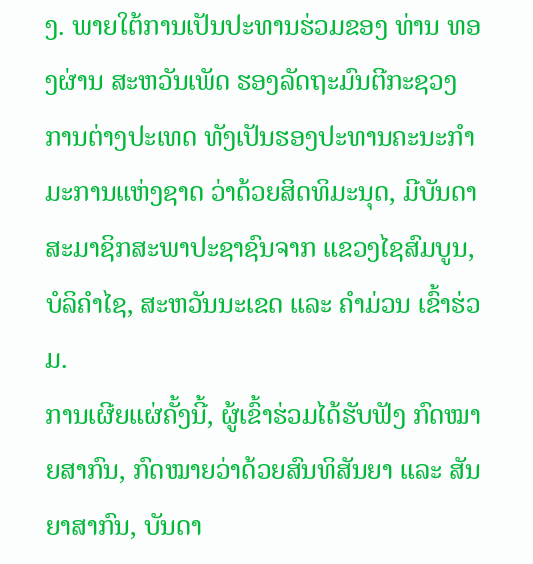ງ. ພາຍໃຕ້ການເປັນປະທານຮ່ວມຂອງ ທ່ານ ທອງຜ່ານ ສະຫວັນເພັດ ຮອງລັດຖະມົນຕີກະຊວງການຕ່າງປະເທດ ທັງເປັນຮອງປະທານຄະນະກໍາມະການແຫ່ງຊາດ ວ່າດ້ວຍສິດທິມະນຸດ, ມີບັນດາສະມາຊິກສະພາປະຊາຊົນຈາກ ແຂວງໄຊສົມບູນ, ບໍລິຄຳໄຊ, ສະຫວັນນະເຂດ ແລະ ຄຳມ່ວນ ເຂົ້າຮ່ວມ.
ການເຜີຍແຜ່ຄັ້ງນີ້, ຜູ້ເຂົ້າຮ່ວມໄດ້ຮັບຟັງ ກົດໝາຍສາກົນ, ກົດໝາຍວ່າດ້ວຍສົນທິສັນຍາ ແລະ ສັນຍາສາກົນ, ບັນດາ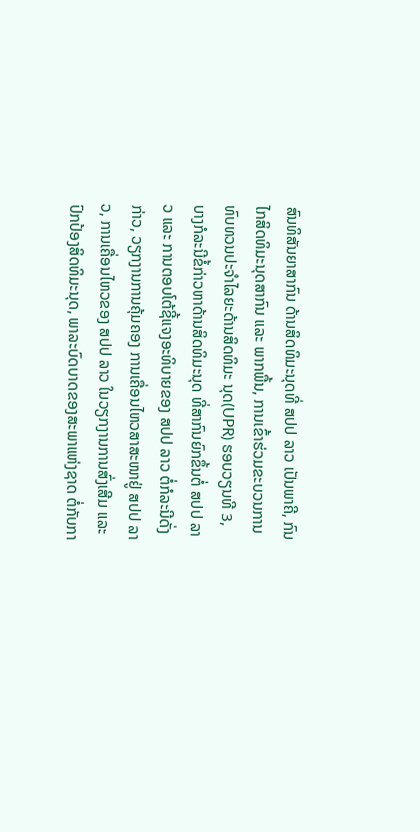ສົນທິສັນຍາສາກົນ ດ້ານສິດທິມະນຸດທີ່ ສປປ ລາວ ເປັນພາຄີ, ກົນໄກສິດທິມະນຸດສາກົນ ແລະ ພາກພື້ນ, ການເຂົ້າຮ່ວມຂະບວນການ ທົບທວນປະຈຳໄລຍະດ້ານສິດທິມະ ນຸດ(UPR) ຮອບວຽນທີ 3, ບາງກໍລະນີຂໍ້ກ່າວຫາດ້ານສິດທິມະນຸດ ທີ່ສາກົນຍົກຂຶ້ນຕໍ່ ສປປ ລາວ ແລະ ການຕອບໂຕ້ຊີ້ແຈງອະທິບາຍຂອງ ສປປ ລາວ ຕໍ່ກໍລະນີດັ່ງກ່າວ, ວຽກງານການຄຸ້ມຄອງ ການເຄື່ອນໄຫວສາສະໜາຢູ່ ສປປ ລາວ, ການເຄື່ອນໄຫວຂອງ ສປປ ລາວ ໃນວຽກງານການສົ່ງເສີມ ແລະ ປົກປ້ອງສິດທິມະນຸດ, ພາລະບົດບາດຂອງສະພາແຫ່ງຊາດ ຕໍ່ກັບກາ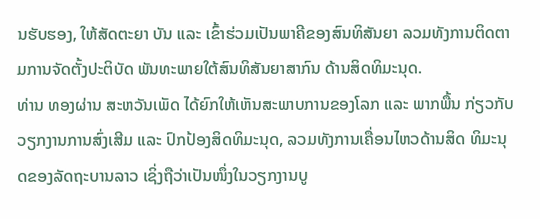ນຮັບຮອງ, ໃຫ້ສັດຕະຍາ ບັນ ແລະ ເຂົ້າຮ່ວມເປັນພາຄີຂອງສົນທິສັນຍາ ລວມທັງການຕິດຕາມການຈັດຕັ້ງປະຕິບັດ ພັນທະພາຍໃຕ້ສົນທິສັນຍາສາກົນ ດ້ານສິດທິມະນຸດ.
ທ່ານ ທອງຜ່ານ ສະຫວັນເພັດ ໄດ້ຍົກໃຫ້ເຫັນສະພາບການຂອງໂລກ ແລະ ພາກພື້ນ ກ່ຽວກັບວຽກງານການສົ່ງເສີມ ແລະ ປົກປ້ອງສິດທິມະນຸດ, ລວມທັງການເຄື່ອນໄຫວດ້ານສິດ ທິມະນຸດຂອງລັດຖະບານລາວ ເຊິ່ງຖືວ່າເປັນໜຶ່ງໃນວຽກງານບູ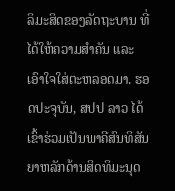ລິມະສິດຂອງລັດຖະບານ ທີ່ໄດ້ໃຫ້ຄວາມສຳຄັນ ແລະ ເອົາໃຈໃສ່ຕະຫລອດມາ. ຮອດປະຈຸບັນ, ສປປ ລາວ ໄດ້ເຂົ້າຮ່ວມເປັນພາຄີສົນທິສັນ ຍາຫລັກດ້ານສິດທິມະນຸດ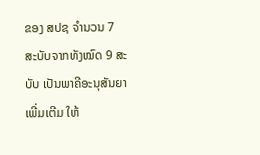ຂອງ ສປຊ ຈຳນວນ 7 ສະບັບຈາກທັງໝົດ 9 ສະບັບ ເປັນພາຄີອະນຸສັນຍາເພີ່ມເຕີມ ໃຫ້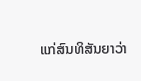ແກ່ສົນທິສັນຍາວ່າ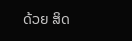ດ້ວຍ ສິດ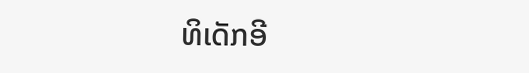ທິເດັກອີ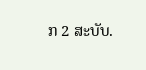ກ 2 ສະບັບ.